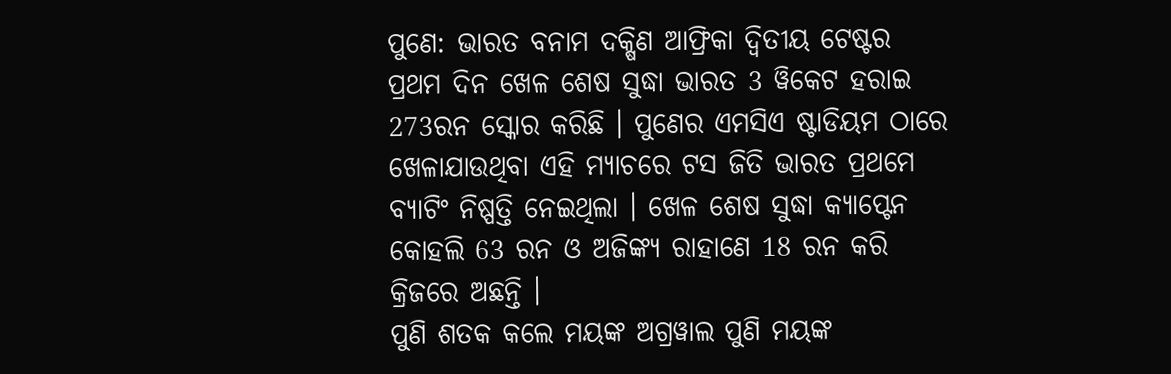ପୁଣେ: ଭାରତ ବନାମ ଦକ୍ଷିଣ ଆଫ୍ରିକା ଦ୍ବିତୀୟ ଟେଷ୍ଟର ପ୍ରଥମ ଦିନ ଖେଳ ଶେଷ ସୁଦ୍ଧା ଭାରତ 3 ୱିକେଟ ହରାଇ 273ରନ ସ୍କୋର କରିଛି । ପୁଣେର ଏମସିଏ ଷ୍ଟାଡିୟମ ଠାରେ ଖେଳାଯାଉଥିବା ଏହି ମ୍ୟାଚରେ ଟସ ଜିତି ଭାରତ ପ୍ରଥମେ ବ୍ୟାଟିଂ ନିଷ୍ପତ୍ତି ନେଇଥିଲା । ଖେଳ ଶେଷ ସୁଦ୍ଧା କ୍ୟାପ୍ଟେନ କୋହଲି 63 ରନ ଓ ଅଜିଙ୍କ୍ୟ ରାହାଣେ 18 ରନ କରି କ୍ରିଜରେ ଅଛନ୍ତି ।
ପୁଣି ଶତକ କଲେ ମୟଙ୍କ ଅଗ୍ରୱାଲ ପୁଣି ମୟଙ୍କ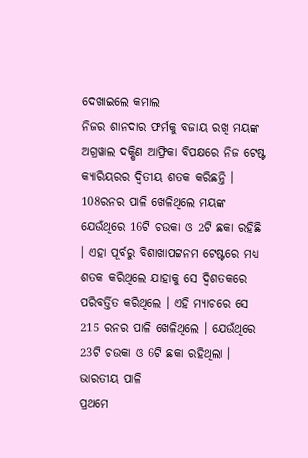ଦେଖାଇଲେ କମାଲ
ନିଜର ଶାନଦାର ଫର୍ମକୁ ବଜାୟ ରଖି ମୟଙ୍କ ଅଗ୍ରୱାଲ ଦକ୍ଷିଣ ଆଫ୍ରିକା ବିପକ୍ଷରେ ନିଜ ଟେଷ୍ଟ କ୍ୟାରିୟରର ଦ୍ବିତୀୟ ଶତକ କରିଛନ୍ତି । 108ରନର ପାଳି ଖେଳିଥିଲେ ମୟଙ୍କ ଯେଉଁଥିରେ 16ଟି ଚଉକା ଓ 2ଟି ଛକା ରହିଛି । ଏହା ପୂର୍ବରୁ ବିଶାଖାପଟ୍ଟନମ ଟେଷ୍ଟରେ ମଧ୍ୟ ଶତକ କରିଥିଲେ ଯାହାକୁ ସେ ଦ୍ବିଶତକରେ ପରିବର୍ତ୍ତିତ କରିଥିଲେ । ଏହି ମ୍ୟାଚରେ ସେ 215 ରନର ପାଳି ଖେଳିଥିଲେ । ଯେଉଁଥିରେ 23ଟି ଚଉକା ଓ 6ଟି ଛକା ରହିଥିଲା ।
ଭାରତୀୟ ପାଳି
ପ୍ରଥମେ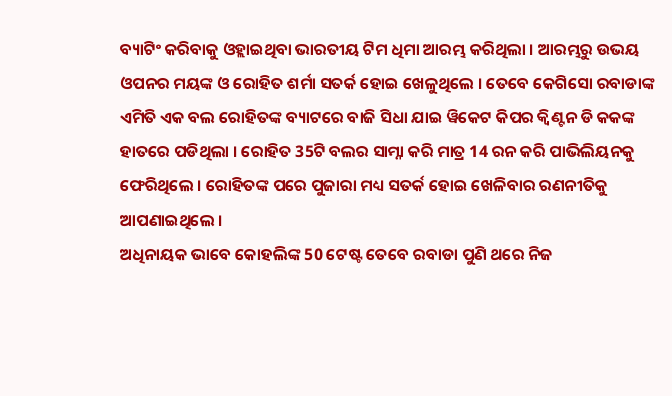ବ୍ୟାଟିଂ କରିବାକୁ ଓହ୍ଲାଇଥିବା ଭାରତୀୟ ଟିମ ଧିମା ଆରମ୍ଭ କରିଥିଲା । ଆରମ୍ଭରୁ ଉଭୟ ଓପନର ମୟଙ୍କ ଓ ରୋହିତ ଶର୍ମା ସତର୍କ ହୋଇ ଖେଳୁଥିଲେ । ତେବେ କେଗିସୋ ରବାଡାଙ୍କ ଏମିତି ଏକ ବଲ ରୋହିତଙ୍କ ବ୍ୟାଟରେ ବାଜି ସିଧା ଯାଇ ୱିକେଟ କିପର କ୍ବିଣ୍ଟନ ଡି କକଙ୍କ ହାତରେ ପଡିଥିଲା । ରୋହିତ 35ଟି ବଲର ସାମ୍ନା କରି ମାତ୍ର 14 ରନ କରି ପାଭିଲିୟନକୁ ଫେରିଥିଲେ । ରୋହିତଙ୍କ ପରେ ପୁଜାରା ମଧ୍ୟ ସତର୍କ ହୋଇ ଖେଳିବାର ରଣନୀତିକୁ ଆପଣାଇଥିଲେ ।
ଅଧିନାୟକ ଭାବେ କୋହଲିଙ୍କ 50 ଟେଷ୍ଟ ତେବେ ରବାଡା ପୁଣି ଥରେ ନିଜ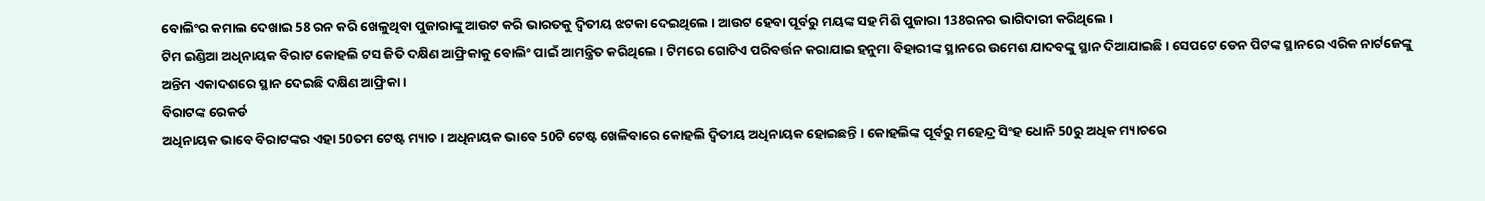ବୋଲିଂର କମାଲ ଦେଖାଇ 58 ରନ କରି ଖେଳୁଥିବା ପୁଜାରାଙ୍କୁ ଆଉଟ କରି ଭାରତକୁ ଦ୍ବିତୀୟ ଝଟକା ଦେଇଥିଲେ । ଆଉଟ ହେବା ପୂର୍ବରୁ ମୟଙ୍କ ସହ ମିଶି ପୁଜାରା 138ରନର ଭାଗିଦାରୀ କରିଥିଲେ ।
ଟିମ ଇଣ୍ଡିଆ ଅଧିନାୟକ ବିରାଟ କୋହଲି ଟସ ଜିତି ଦକ୍ଷିଣ ଆଫ୍ରିକାକୁ ବୋଲିଂ ପାଇଁ ଆମନ୍ତ୍ରିତ କରିଥିଲେ । ଟିମରେ ଗୋଟିଏ ପରିବର୍ତ୍ତନ କରାଯାଇ ହନୁମା ବିହାରୀଙ୍କ ସ୍ଥାନରେ ଉମେଶ ଯାଦବଙ୍କୁ ସ୍ଥାନ ଦିଆଯାଇଛି । ସେପଟେ ଡେନ ପିଟଙ୍କ ସ୍ଥାନରେ ଏରିକ ନାର୍ଟଜେଙ୍କୁ ଅନ୍ତିମ ଏକାଦଶରେ ସ୍ଥାନ ଦେଇଛି ଦକ୍ଷିଣ ଆଫ୍ରିକା ।
ବିରାଟଙ୍କ ରେକର୍ଡ
ଅଧିନାୟକ ଭାବେ ବିରାଟଙ୍କର ଏହା 50ତମ ଟେଷ୍ଟ ମ୍ୟାଚ । ଅଧିନାୟକ ଭାବେ 50ଟି ଟେଷ୍ଟ ଖେଳିବାରେ କୋହଲି ଦ୍ବିତୀୟ ଅଧିନାୟକ ହୋଇଛନ୍ତି । କୋହଲିଙ୍କ ପୂର୍ବରୁ ମହେନ୍ଦ୍ର ସିଂହ ଧୋନି 50ରୁ ଅଧିକ ମ୍ୟାଚରେ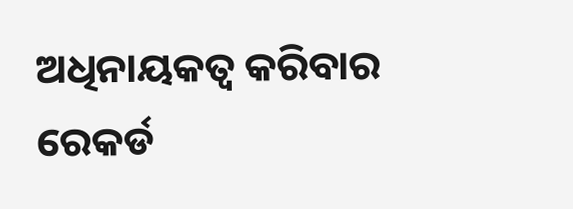ଅଧିନାୟକତ୍ବ କରିବାର ରେକର୍ଡ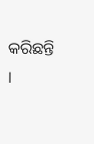କରିଛନ୍ତି ।